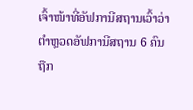ເຈົ້າໜ້າທີ່ອັຟການີສຖານເວົ້າວ່າ ຕໍາຫຼວດອັຟການີສຖານ 6 ຄົນ
ຖືກ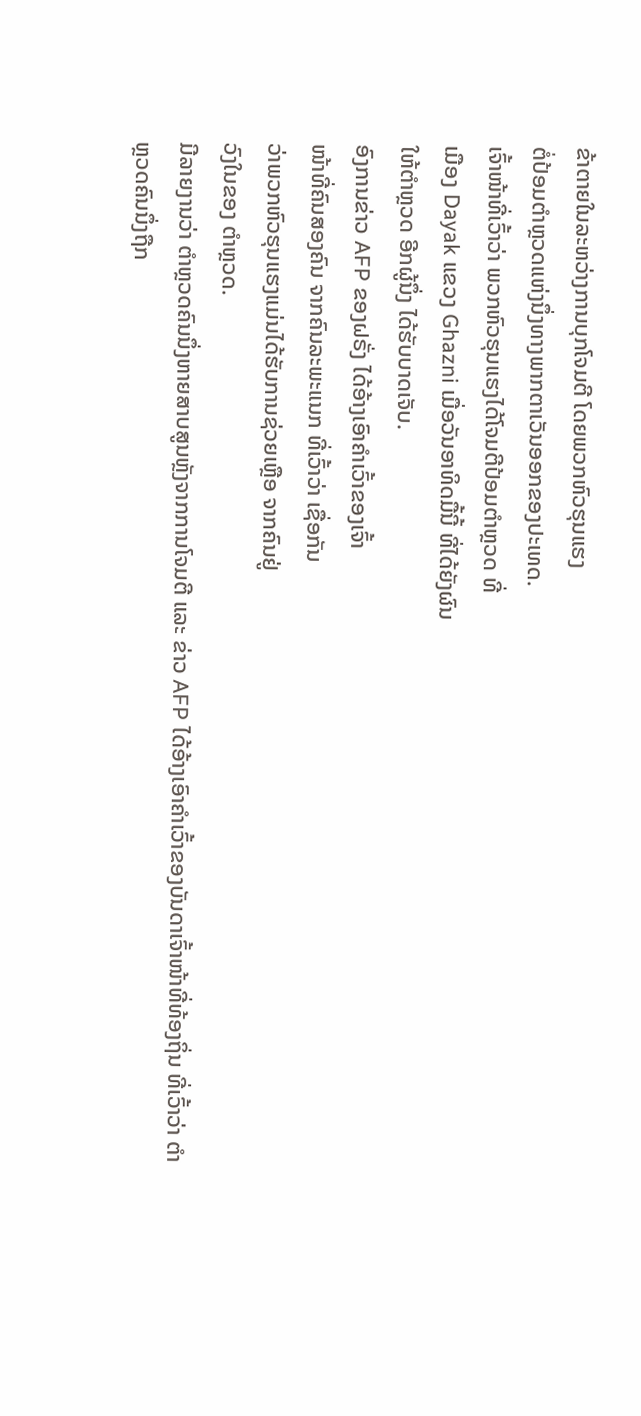ຂ້າຕາຍໃນລະຫວ່າງການບຸກໂຈມຕີ ໂດຍພວກຫົວຮຸນແຮງ
ຕໍ່ປ້ອມຕໍາຫຼວດແຫ່ງນຶ່ງທາງພາກຕາເວັນອອກຂອງປະເທດ.
ເຈົ້າໜ້າທີ່ເວົ້າວ່າ ພວກຫົວຮຸນແຮງໄດ້ໂຈມຕີປ້ອມຕໍາຫຼວດ ທີ່
ເມືອງ Dayak ແຂວງ Ghazni ເມື່ອວັນອາທິດມື້ນີ້ ທີ່ໄດ້ຍັງຜົນ
ໃຫ້ຕໍາຫຼວດ ອີກຜູ້ນຶ່ງ ໄດ້ຮັບບາດເຈັບ.
ອົງການຂ່າວ AFP ຂອງຝຣັ່ງ ໄດ້ອ້າງເອົາຄໍາເວົ້າຂອງເຈົ້າ
ໜ້າທີ່ຄົນສອງຄົນ ຈາກຄົນລະພະແນກ ທີ່ເວົ້າວ່າ ເຊື່ອກັນ
ວ່າພວກຫົວຮຸນແຮງແມ່ນໄດ້ຮັບການຊ່ວຍເຫຼືອ ຈາກຄົນຢູ່
ວົງໃນຂອງ ຕໍາຫຼວດ.
ມີລາຍງານວ່າ ຕໍາຫຼວດຄົນນຶ່ງຫາຍສາບສູນຫຼັງຈາກການໂຈມຕີ ແລະ ຂ່າວ AFP ໄດ້ອ້າງເອົາຄໍາເວົ້າຂອງບັນດາເຈົ້າໜ້າທີ່ທ້ອງຖິ່ນ ທີ່ເວົ້າວ່າ ຕໍາຫຼວດຄົນນຶ່ງຖືກ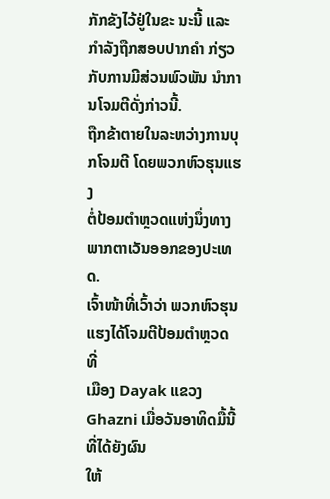ກັກຂັງໄວ້ຢູ່ໃນຂະ ນະນີ້ ແລະກໍາລັງຖືກສອບປາກຄໍາ ກ່ຽວກັບການມີສ່ວນພົວພັນ ນໍາການໂຈມຕີດັ່ງກ່າວນີ້.
ຖືກຂ້າຕາຍໃນລະຫວ່າງການບຸກໂຈມຕີ ໂດຍພວກຫົວຮຸນແຮງ
ຕໍ່ປ້ອມຕໍາຫຼວດແຫ່ງນຶ່ງທາງພາກຕາເວັນອອກຂອງປະເທດ.
ເຈົ້າໜ້າທີ່ເວົ້າວ່າ ພວກຫົວຮຸນແຮງໄດ້ໂຈມຕີປ້ອມຕໍາຫຼວດ ທີ່
ເມືອງ Dayak ແຂວງ Ghazni ເມື່ອວັນອາທິດມື້ນີ້ ທີ່ໄດ້ຍັງຜົນ
ໃຫ້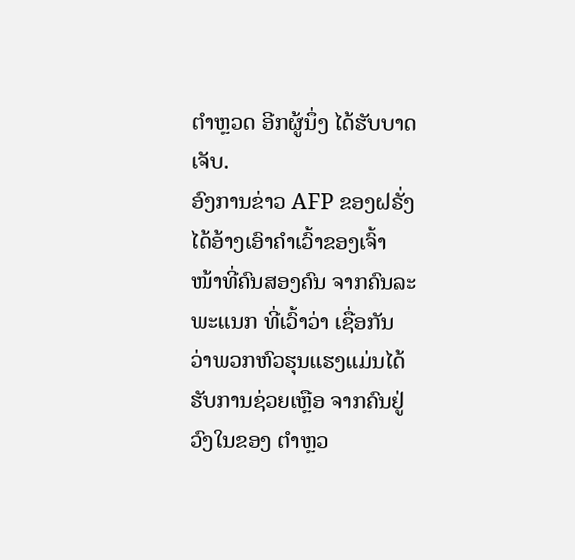ຕໍາຫຼວດ ອີກຜູ້ນຶ່ງ ໄດ້ຮັບບາດເຈັບ.
ອົງການຂ່າວ AFP ຂອງຝຣັ່ງ ໄດ້ອ້າງເອົາຄໍາເວົ້າຂອງເຈົ້າ
ໜ້າທີ່ຄົນສອງຄົນ ຈາກຄົນລະພະແນກ ທີ່ເວົ້າວ່າ ເຊື່ອກັນ
ວ່າພວກຫົວຮຸນແຮງແມ່ນໄດ້ຮັບການຊ່ວຍເຫຼືອ ຈາກຄົນຢູ່
ວົງໃນຂອງ ຕໍາຫຼວ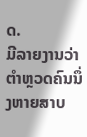ດ.
ມີລາຍງານວ່າ ຕໍາຫຼວດຄົນນຶ່ງຫາຍສາບ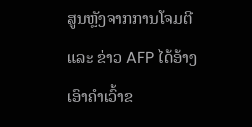ສູນຫຼັງຈາກການໂຈມຕີ ແລະ ຂ່າວ AFP ໄດ້ອ້າງເອົາຄໍາເວົ້າຂ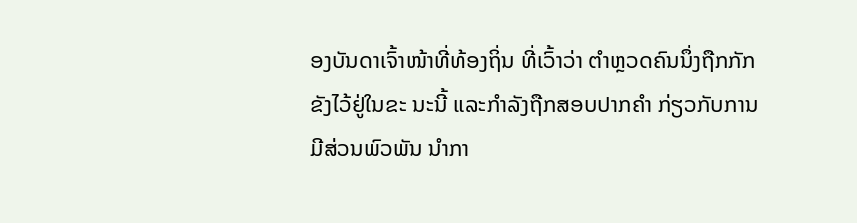ອງບັນດາເຈົ້າໜ້າທີ່ທ້ອງຖິ່ນ ທີ່ເວົ້າວ່າ ຕໍາຫຼວດຄົນນຶ່ງຖືກກັກຂັງໄວ້ຢູ່ໃນຂະ ນະນີ້ ແລະກໍາລັງຖືກສອບປາກຄໍາ ກ່ຽວກັບການມີສ່ວນພົວພັນ ນໍາກາ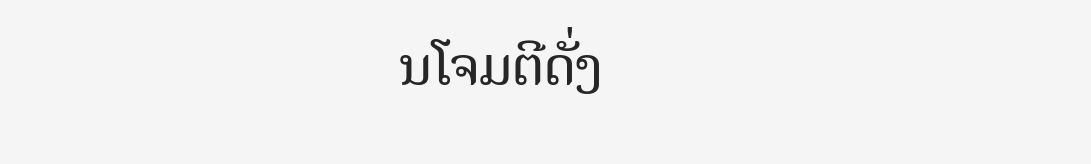ນໂຈມຕີດັ່ງ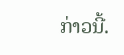ກ່າວນີ້.